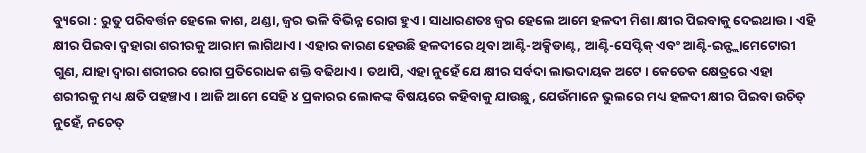ବ୍ୟୁରୋ : ରୁତୁ ପରିବର୍ତ୍ତନ ହେଲେ କାଶ, ଥଣ୍ଡା, ଜ୍ୱର ଭଳି ବିଭିନ୍ନ ରୋଗ ହୁଏ । ସାଧାରଣତଃ ଜ୍ୱର ହେଲେ ଆମେ ହଳଦୀ ମିଶା କ୍ଷୀର ପିଇବାକୁ ଦେଇଥାଉ । ଏହି କ୍ଷୀର ପିଇବା ଦ୍ୱହାରା ଶରୀରକୁ ଆରାମ ଲାଗିଥାଏ । ଏହାର କାରଣ ହେଉଛି ହଳଦୀରେ ଥିବା ଆଣ୍ଟି-ଅକ୍ସିଡାଣ୍ଟ, ଆଣ୍ଟି-ସେପ୍ଟିକ୍ ଏବଂ ଆଣ୍ଟି-ଇନ୍ଫ୍ଲାମେଟୋରୀ ଗୁଣ, ଯାହା ଦ୍ୱାରା ଶରୀରର ରୋଗ ପ୍ରତିରୋଧକ ଶକ୍ତି ବଢିଥାଏ । ତଥାପି, ଏହା ନୁହେଁ ଯେ କ୍ଷୀର ସର୍ବଦା ଲାଭଦାୟକ ଅଟେ । କେତେକ କ୍ଷେତ୍ରରେ ଏହା ଶରୀରକୁ ମଧ୍ୟ କ୍ଷତି ପହଞ୍ଚାଏ । ଆଜି ଆମେ ସେହି ୪ ପ୍ରକାରର ଲୋକଙ୍କ ବିଷୟରେ କହିବାକୁ ଯାଉଛୁ, ଯେଉଁମାନେ ଭୁଲରେ ମଧ୍ୟ ହଳଦୀ କ୍ଷୀର ପିଇବା ଉଚିତ୍ ନୁହେଁ, ନଚେତ୍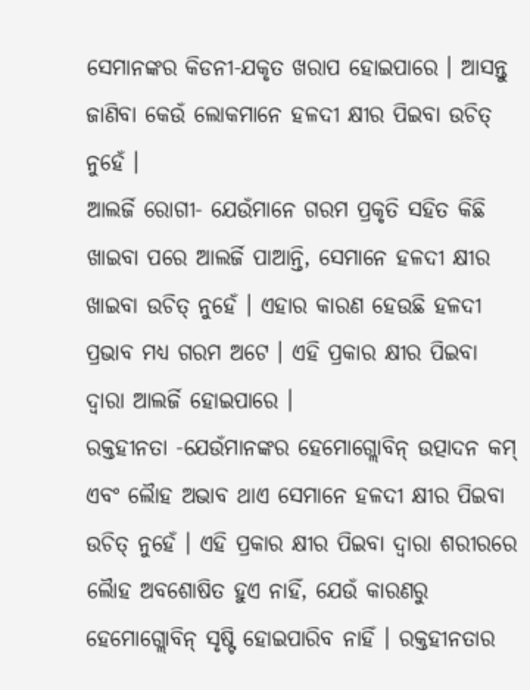ସେମାନଙ୍କର କିଡନୀ-ଯକୃତ ଖରାପ ହୋଇପାରେ । ଆସନ୍ତୁ ଜାଣିବା କେଉଁ ଲୋକମାନେ ହଳଦୀ କ୍ଷୀର ପିଇବା ଉଚିତ୍ ନୁହେଁ ।
ଆଲର୍ଜି ରୋଗୀ- ଯେଉଁମାନେ ଗରମ ପ୍ରକୃତି ସହିତ କିଛି ଖାଇବା ପରେ ଆଲର୍ଜି ପାଆନ୍ତି, ସେମାନେ ହଳଦୀ କ୍ଷୀର ଖାଇବା ଉଚିତ୍ ନୁହେଁ । ଏହାର କାରଣ ହେଉଛି ହଳଦୀ ପ୍ରଭାବ ମଧ୍ୟ ଗରମ ଅଟେ । ଏହି ପ୍ରକାର କ୍ଷୀର ପିଇବା ଦ୍ୱାରା ଆଲର୍ଜି ହୋଇପାରେ ।
ରକ୍ତହୀନତା -ଯେଉଁମାନଙ୍କର ହେମୋଗ୍ଲୋବିନ୍ ଉତ୍ପାଦନ କମ୍ ଏବଂ ଲୈାହ ଅଭାବ ଥାଏ ସେମାନେ ହଳଦୀ କ୍ଷୀର ପିଇବା ଉଚିତ୍ ନୁହେଁ । ଏହି ପ୍ରକାର କ୍ଷୀର ପିଇବା ଦ୍ୱାରା ଶରୀରରେ ଲୈାହ ଅବଶୋଷିତ ହୁଏ ନାହିଁ, ଯେଉଁ କାରଣରୁ ହେମୋଗ୍ଲୋବିନ୍ ସୃଷ୍ଟି ହୋଇପାରିବ ନାହିଁ । ରକ୍ତହୀନତାର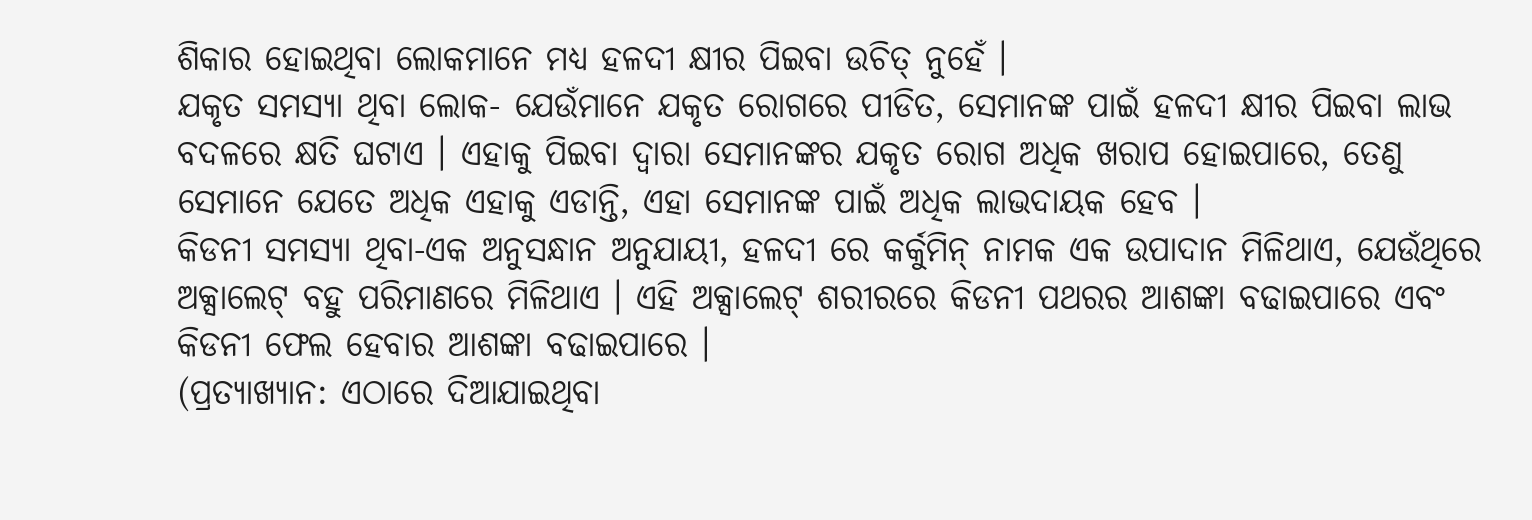ଶିକାର ହୋଇଥିବା ଲୋକମାନେ ମଧ୍ୟ ହଳଦୀ କ୍ଷୀର ପିଇବା ଉଚିତ୍ ନୁହେଁ ।
ଯକୃତ ସମସ୍ୟା ଥିବା ଲୋକ- ଯେଉଁମାନେ ଯକୃତ ରୋଗରେ ପୀଡିତ, ସେମାନଙ୍କ ପାଇଁ ହଳଦୀ କ୍ଷୀର ପିଇବା ଲାଭ ବଦଳରେ କ୍ଷତି ଘଟାଏ । ଏହାକୁ ପିଇବା ଦ୍ୱାରା ସେମାନଙ୍କର ଯକୃତ ରୋଗ ଅଧିକ ଖରାପ ହୋଇପାରେ, ତେଣୁ ସେମାନେ ଯେତେ ଅଧିକ ଏହାକୁ ଏଡାନ୍ତି, ଏହା ସେମାନଙ୍କ ପାଇଁ ଅଧିକ ଲାଭଦାୟକ ହେବ ।
କିଡନୀ ସମସ୍ୟା ଥିବା-ଏକ ଅନୁସନ୍ଧାନ ଅନୁଯାୟୀ, ହଳଦୀ ରେ କର୍କୁମିନ୍ ନାମକ ଏକ ଉପାଦାନ ମିଳିଥାଏ, ଯେଉଁଥିରେ ଅକ୍ସାଲେଟ୍ ବହୁ ପରିମାଣରେ ମିଳିଥାଏ । ଏହି ଅକ୍ସାଲେଟ୍ ଶରୀରରେ କିଡନୀ ପଥରର ଆଶଙ୍କା ବଢାଇପାରେ ଏବଂ କିଡନୀ ଫେଲ ହେବାର ଆଶଙ୍କା ବଢାଇପାରେ ।
(ପ୍ରତ୍ୟାଖ୍ୟାନ: ଏଠାରେ ଦିଆଯାଇଥିବା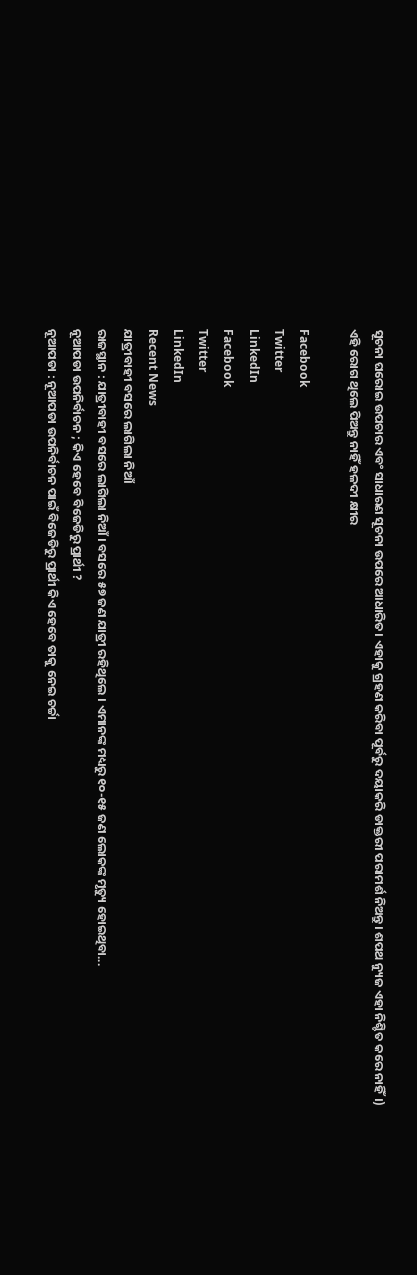ସୂଚନା ଘରୋଇ ଉପଚାର ଏବଂ ସାଧାରଣ ସୂଚନା ଉପରେ ଆଧାରିତ। ଏହାକୁ ଗ୍ରହଣ କରିବା ପୂର୍ବରୁ ଦୟାକରି ଡାକ୍ତରୀ ପରାମର୍ଶ ନିଅନ୍ତୁ। ଶପଥ ନ୍ୟୁଜ ଏହା ନିଶ୍ଚିତ କରେ ନାହିଁ।)
ଏହି ରୋଗ ଥିଲେ ପିଅନ୍ତୁ ନାହିଁ ହଳଦୀ କ୍ଷୀର

Facebook
Twitter
LinkedIn
Facebook
Twitter
LinkedIn
Recent News
ଯାତ୍ରୀବାହୀ ବସରେ ଲାଗିଲା ନିଆଁ
ରାଜସ୍ଥାନ : ଯାତ୍ରୀବାହୀ ବସରେ ଲାଗିଲା ନିଆଁ । ବସରେ ୫୭ ଜଣ ଯାତ୍ରୀ ରହିଥିଲେ । ଏମାନଙ୍କ ମଧ୍ୟରୁ ୧୦-୧୫ ଜଣ ଲୋକଙ୍କ ମୃତ୍ୟୁ ହୋଇଥିବା...
ନୂଆପଡା ଉପନିର୍ବାଚନ ; କିଏ ହେବେ ବିଜେଡିରୁ ପ୍ରାର୍ଥୀ ?
ନୂଆପଡା : ନୂଆପଡା ଉପନିର୍ବାଚନ ପାଇଁ ବିଜେଡିରୁ ପ୍ରାର୍ଥୀ କିଏ ହେବେ ତାକୁ ନେଇ ଚର୍ଚ୍ଚା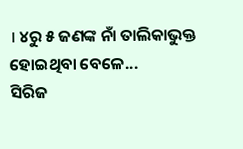। ୪ରୁ ୫ ଜଣଙ୍କ ନାଁ ତାଲିକାଭୁକ୍ତ ହୋଇଥିବା ବେଳେ...
ସିରିଜ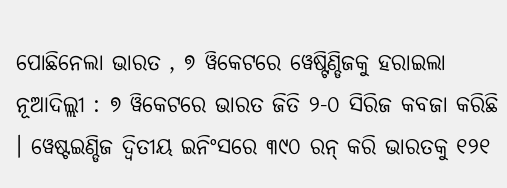ପୋଛିନେଲା ଭାରତ , ୭ ୱିକେଟରେ ୱେଷ୍ଟିଣ୍ଡିଜକୁ ହରାଇଲା
ନୂଆଦିଲ୍ଲୀ : ୭ ୱିକେଟରେ ଭାରତ ଜିତି ୨-୦ ସିରିଜ କବଜା କରିଛି । ୱେଷ୍ଟଇଣ୍ଡିଜ ଦ୍ବିତୀୟ ଇନିଂସରେ ୩୯୦ ରନ୍ କରି ଭାରତକୁ ୧୨୧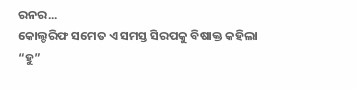ରନର...
କୋଲ୍ଡରିଫ ସମେତ ଏ ସମସ୍ତ ସିରପକୁ ବିଷାକ୍ତ କହିଲା “ହୁ”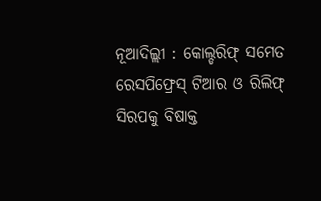ନୂଆଦିଲ୍ଲୀ : କୋଲ୍ଡରିଫ୍ ସମେତ ରେସପିଫ୍ରେସ୍ ଟିଆର ଓ ରିଲିଫ୍ ସିରପକୁ ବିଷାକ୍ତ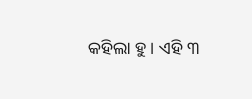କହିଲା ହୁ । ଏହି ୩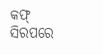କଫ୍ ସିରପରେ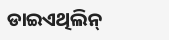ଡାଇଏଥିଲିନ୍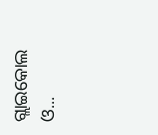ଗ୍ଲାଇକୋଲ ଓ...